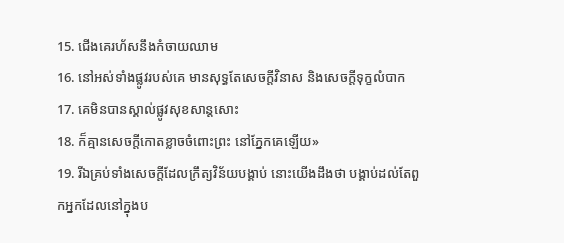15. ជើងគេរហ័សនឹងកំចាយឈាម
16. នៅអស់ទាំងផ្លូវរបស់គេ មានសុទ្ធតែសេចក្តីវិនាស និងសេចក្តីទុក្ខលំបាក
17. គេមិនបានស្គាល់ផ្លូវសុខសាន្តសោះ
18. ក៏គ្មានសេចក្តីកោតខ្លាចចំពោះព្រះ នៅភ្នែកគេឡើយ»
19. រីឯគ្រប់ទាំងសេចក្តីដែលក្រឹត្យវិន័យបង្គាប់ នោះយើងដឹងថា បង្គាប់ដល់តែពួកអ្នកដែលនៅក្នុងប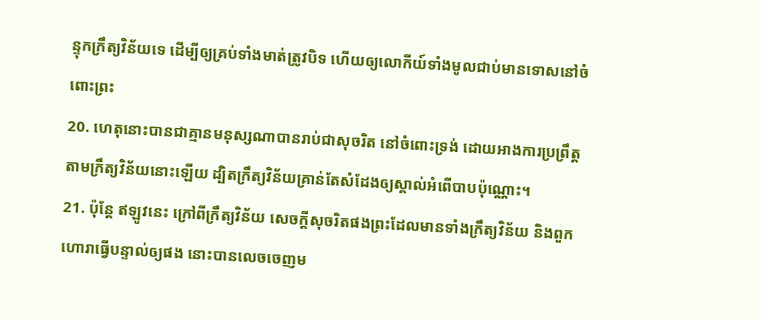ន្ទុកក្រឹត្យវិន័យទេ ដើម្បីឲ្យគ្រប់ទាំងមាត់ត្រូវបិទ ហើយឲ្យលោកីយ៍ទាំងមូលជាប់មានទោសនៅចំពោះព្រះ
20. ហេតុនោះបានជាគ្មានមនុស្សណាបានរាប់ជាសុចរិត នៅចំពោះទ្រង់ ដោយអាងការប្រព្រឹត្តតាមក្រឹត្យវិន័យនោះឡើយ ដ្បិតក្រឹត្យវិន័យគ្រាន់តែសំដែងឲ្យស្គាល់អំពើបាបប៉ុណ្ណោះ។
21. ប៉ុន្តែ ឥឡូវនេះ ក្រៅពីក្រឹត្យវិន័យ សេចក្តីសុចរិតផងព្រះដែលមានទាំងក្រឹត្យវិន័យ និងពួកហោរាធ្វើបន្ទាល់ឲ្យផង នោះបានលេចចេញម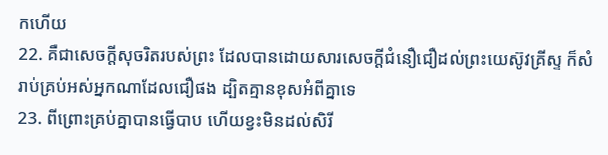កហើយ
22. គឺជាសេចក្តីសុចរិតរបស់ព្រះ ដែលបានដោយសារសេចក្តីជំនឿជឿដល់ព្រះយេស៊ូវគ្រីស្ទ ក៏សំរាប់គ្រប់អស់អ្នកណាដែលជឿផង ដ្បិតគ្មានខុសអំពីគ្នាទេ
23. ពីព្រោះគ្រប់គ្នាបានធ្វើបាប ហើយខ្វះមិនដល់សិរី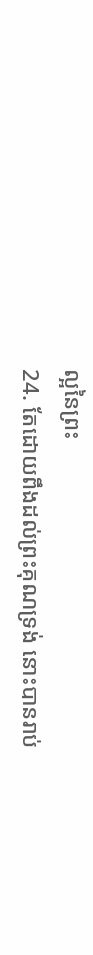ល្អនៃព្រះ
24. តែដោយពឹងដល់ព្រះគុណទ្រង់ នោះបានរាប់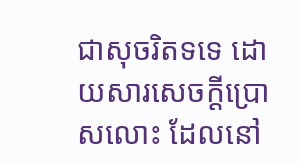ជាសុចរិតទទេ ដោយសារសេចក្តីប្រោសលោះ ដែលនៅ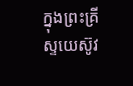ក្នុងព្រះគ្រីស្ទយេស៊ូវ